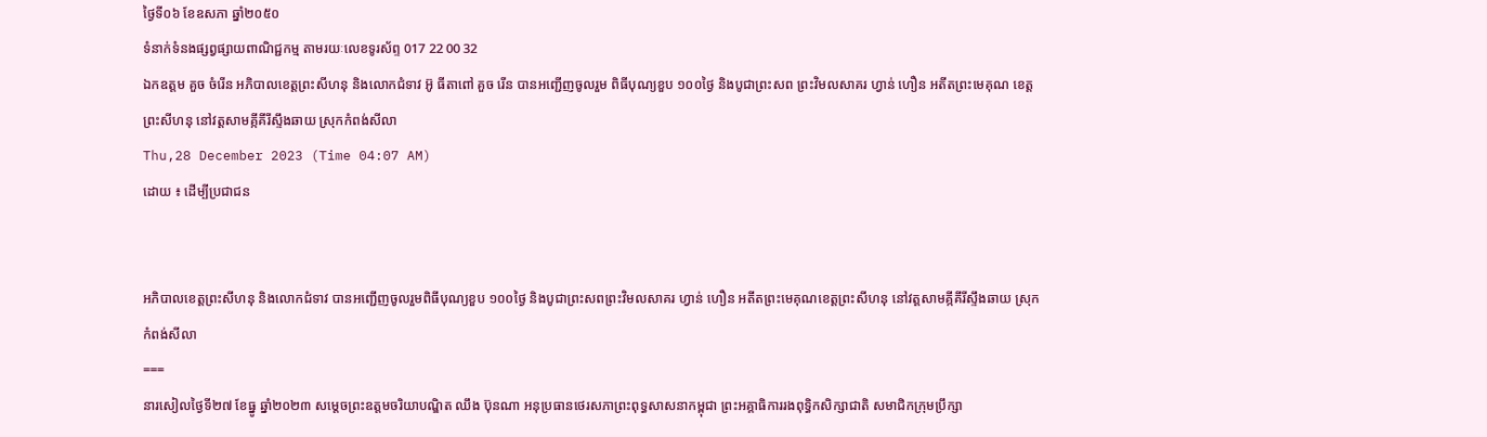ថ្ងៃទី០៦ ខែឧសភា ឆ្នាំ២០៥០
ទំនាក់ទំនងផ្សព្វផ្សាយពាណិជ្ជកម្ម តាមរយៈលេខទូរស័ព្ទ 017 22 00 32
ឯកឧត្តម គួច ចំរើន អភិបាលខេត្តព្រះសីហនុ និងលោកជំទាវ អ៊ូ ធីតាពៅ គួច រើន បានអញ្ជើញចូលរួម ពិធីបុណ្យខួប ១០០ថ្ងៃ និងបូជាព្រះសព ព្រះវិមលសាគរ ហ្វាន់ ហឿន អតីតព្រះមេគុណ ខេត្តព្រះសីហនុ នៅវត្តសាមគ្កីគីរីស្ទឹងឆាយ ស្រុកកំពង់សីលា
Thu,28 December 2023 (Time 04:07 AM)
ដោយ ៖ ដើម្បីប្រជាជន


អភិបាលខេត្តព្រះសីហនុ និងលោកជំទាវ បានអញ្ជើញចូលរួមពិធីបុណ្យខួប ១០០ថ្ងៃ និងបូជាព្រះសពព្រះវិមលសាគរ ហ្វាន់ ហឿន អតីតព្រះមេគុណខេត្តព្រះសីហនុ នៅវត្តសាមគ្កីគីរីស្ទឹងឆាយ ស្រុកកំពង់សីលា
===
នារសៀលថ្ងៃទី២៧ ខែធ្នូ ឆ្នាំ២០២៣ សម្តេចព្រះឧត្តមចរិយាបណ្ឌិត ឈឹង ប៊ុនណា អនុប្រធានថេរសភាព្រះពុទ្ធសាសនាកម្ពុជា ព្រះអគ្គាធិការរងពុទ្ធិកសិក្សាជាតិ សមាជិកក្រុមប្រឹក្សា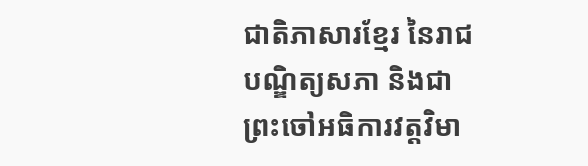ជាតិភាសារខ្មែរ នៃរាជបណ្ឌិត្យសភា និងជាព្រះចៅអធិការវត្តវិមា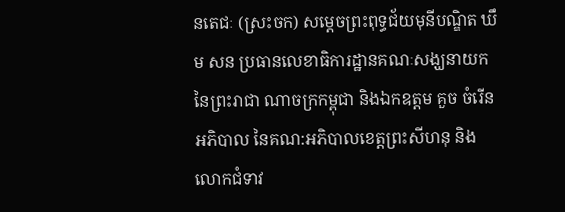នតេជៈ (ស្រះចក) សម្តេចព្រះពុទ្ធជ័យមុនីបណ្ឌិត ឃឹម សន ប្រធានលេខាធិការដ្ឋានគណៈសង្ឃនាយក នៃព្រះរាជា ណាចក្រកម្ពុជា និងឯកឧត្តម គួច ចំរើន អភិបាល នៃគណ:អភិបាលខេត្តព្រះសីហនុ និងលោកជំទាវ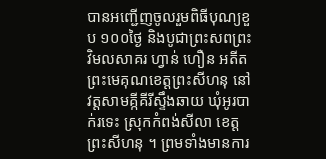បានអញ្ជើញចូលរួមពិធីបុណ្យខួប ១០០ថ្ងៃ និងបូជាព្រះសពព្រះវិមលសាគរ ហ្វាន់ ហឿន អតីតព្រះមេគុណខេត្តព្រះសីហនុ នៅវត្តសាមគ្កីគីរីស្ទឹងឆាយ ឃុំអូរបាក់រទេះ ស្រុកកំពង់សីលា ខេត្តព្រះសីហនុ ។ ព្រមទាំងមានការ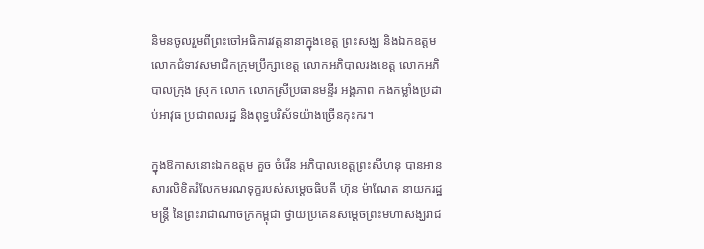និមនចូលរួមពីព្រះចៅអធិការវត្តនានាក្នុងខេត្ត ព្រះសង្ឃ និងឯកឧត្តម លោកជំទាវសមាជិកក្រុមប្រឹក្សាខេត្ត លោកអភិបាលរងខេត្ត លោកអភិបាលក្រុង ស្រុក លោក លោកស្រីប្រធានមន្ទីរ អង្គភាព កងកម្លាំងប្រដាប់អាវុធ ប្រជាពលរដ្ឋ និងពុទ្ធបរិស័ទយ៉ាងច្រើនកុះករ។

ក្នុងឱកាសនោះឯកឧត្តម គួច ចំរើន អភិបាលខេត្តព្រះសីហនុ បានអានសារលិខិតរំលែកមរណទុក្ខរបស់សម្តេចធិបតី ហ៊ុន ម៉ាណែត នាយករដ្ឋមន្ត្រី នៃព្រះរាជាណាចក្រកម្ពុជា ថ្វាយប្រគេនសម្តេចព្រះមហាសង្ឃរាជ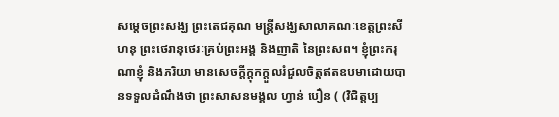សម្តេចព្រះសង្ឃ ព្រះតេជគុណ មន្ត្រីសង្ឃសាលាគណៈខេត្តព្រះសីហនុ ព្រះថេរានុថេរៈគ្រប់ព្រះអង្គ និងញាតិ នៃព្រះសព។ ខ្ញុំព្រះករុណាខ្ញុំ និងភរិយា មានសេចក្ដីក្ដុកក្ដួលរំជួលចិត្តឥតឧបមាដោយបានទទួលដំណឹងថា ព្រះសាសនមង្គល ហ្វាន់ បឿន ( (វិជិត្តប្ប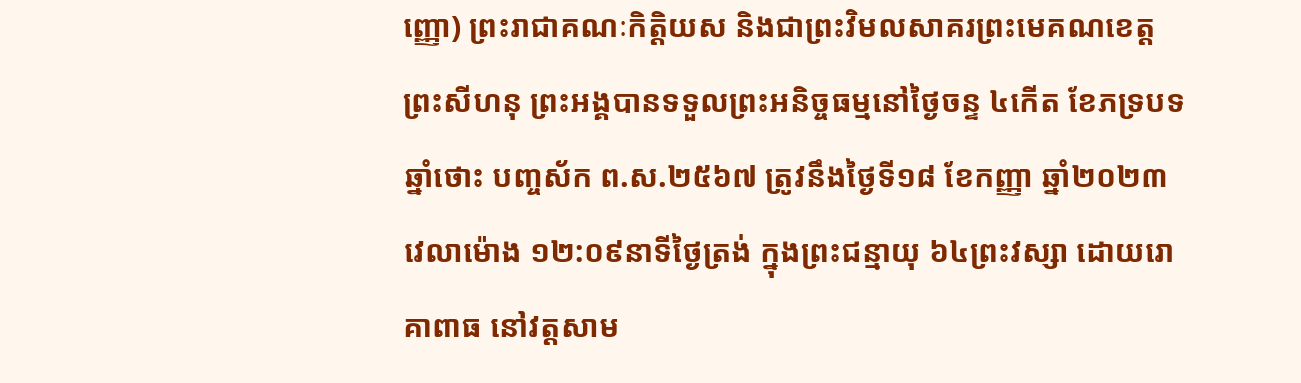ញ្ញោ) ព្រះរាជាគណៈកិត្តិយស និងជាព្រះវិមលសាគរព្រះមេគណខេត្តព្រះសីហនុ ព្រះអង្គបានទទួលព្រះអនិច្ចធម្មនៅថ្ងៃចន្ទ ៤កើត ខែភទ្របទ ឆ្នាំថោះ បញ្ចស័ក ព.ស.២៥៦៧ ត្រូវនឹងថ្ងៃទី១៨ ខែកញ្ញា ឆ្នាំ២០២៣ វេលាម៉ោង ១២:០៩នាទីថ្ងៃត្រង់ ក្នុងព្រះជន្មាយុ ៦៤ព្រះវស្សា ដោយរោគាពាធ នៅវត្តសាម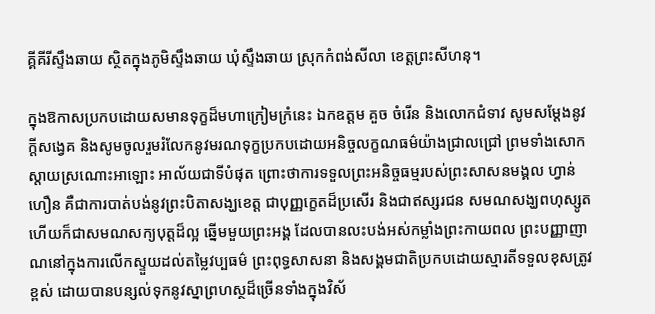គ្គីគីរីស្ទឹងឆាយ ស្ថិតក្នុងភូមិស្ទឹងឆាយ ឃុំស្ទឹងឆាយ ស្រុកកំពង់សីលា ខេត្តព្រះសីហនុ។

ក្នុងឱកាសប្រកបដោយសមានទុក្ខដ៏មហាក្រៀមក្រំនេះ ឯកឧត្តម គួច ចំរើន និងលោកជំទាវ សូមសម្តែងនូវក្ដីសង្វេគ និងសូមចូលរួមរំលែកនូវមរណទុក្ខប្រកបដោយអនិច្ចលក្ខណធម៌យ៉ាងជ្រាលជ្រៅ ព្រមទាំងសោកស្តាយស្រណោះអាឡោះ អាល័យជាទីបំផុត ព្រោះថាការទទួលព្រះអនិច្ចធម្មរបស់ព្រះសាសនមង្គល ហ្វាន់ ហឿន គឺជាការបាត់បង់នូវព្រះបិតាសង្ឃខេត្ត ជាបុញ្ញក្ខេតដ៏ប្រសើរ និងជាឥស្សរជន សមណសង្ឃពហុស្សូត ហើយក៏ជាសមណសក្យបុត្តដ៏ល្អ ឆ្នើមមួយព្រះអង្គ ដែលបានលះបង់អស់កម្លាំងព្រះកាយពល ព្រះបញ្ញាញាណនៅក្នុងការលើកស្ទួយដល់តម្លៃវប្បធម៌ ព្រះពុទ្ធសាសនា និងសង្គមជាតិប្រកបដោយស្មារតីទទួលខុសត្រូវខ្ពស់ ដោយបានបន្សល់ទុកនូវស្នាព្រហស្ថដ៏ច្រើនទាំងក្នុងវិស័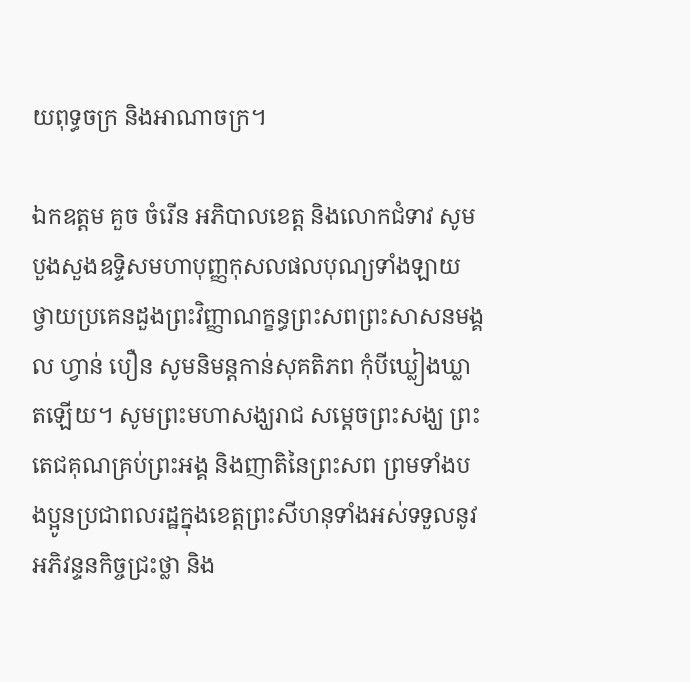យពុទ្ធចក្រ និងអាណាចក្រ។

ឯកឧត្តម គួច ចំរើន អភិបាលខេត្ត និងលោកជំទាវ សូមបួងសួងឧទ្ទិសមហាបុញ្ញកុសលផលបុណ្យទាំងឡាយ ថ្វាយប្រគេនដួងព្រះវិញ្ញាណក្ខន្ធព្រះសពព្រះសាសនមង្គល ហ្វាន់ បឿន សូមនិមន្តកាន់សុគតិភព កុំបីឃ្លៀងឃ្លាតឡើយ។ សូមព្រះមហាសង្ឃរាជ សម្ដេចព្រះសង្ឃ ព្រះតេជគុណគ្រប់ព្រះអង្គ និងញាតិនៃព្រះសព ព្រមទាំងបងប្អូនប្រជាពលរដ្ឋក្នុងខេត្តព្រះសីហនុទាំងអស់ទទួលនូវអភិវន្ទនកិច្ចជ្រះថ្លា និង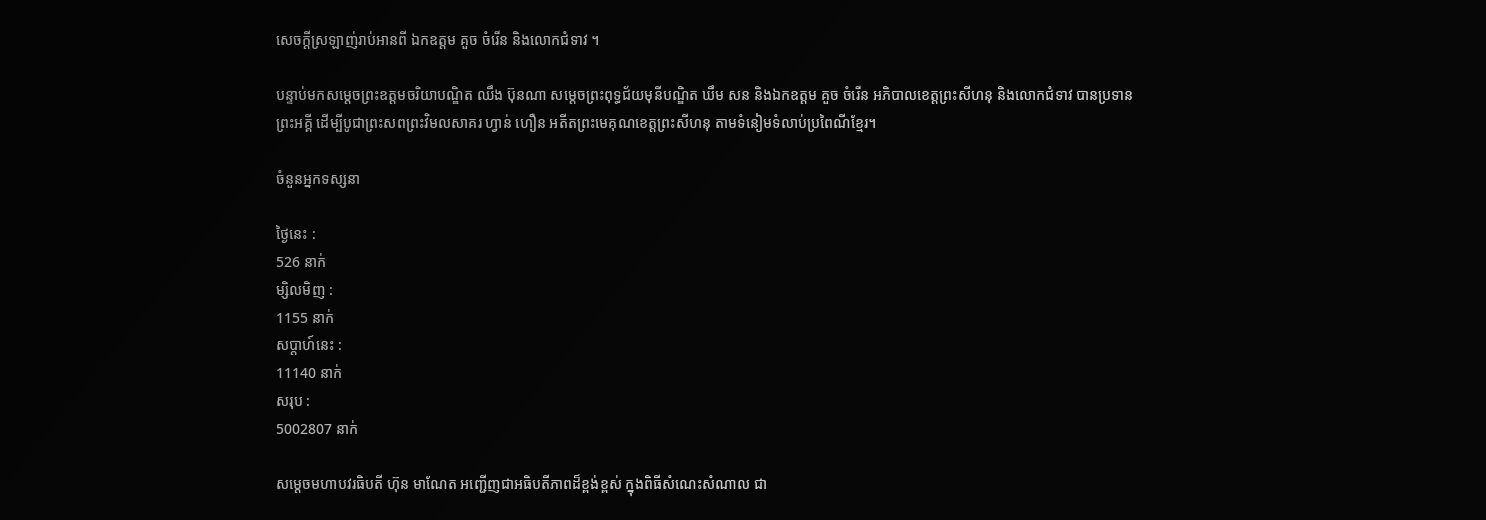សេចក្តីស្រឡាញ់រាប់អានពី ឯកឧត្តម គួច ចំរើន និងលោកជំទាវ ។

បន្ទាប់មកសម្តេចព្រះឧត្តមចរិយាបណ្ឌិត ឈឹង ប៊ុនណា សម្តេចព្រះពុទ្ធជ័យមុនីបណ្ឌិត ឃឹម សន និងឯកឧត្តម គួច ចំរើន អភិបាលខេត្តព្រះសីហនុ និងលោកជំទាវ បានប្រទានព្រះអគ្គី ដើម្បីបូជាព្រះសពព្រះវិមលសាគរ ហ្វាន់ ហឿន អតីតព្រះមេគុណខេត្តព្រះសីហនុ តាមទំនៀមទំលាប់ប្រពៃណីខ្មែរ។

ចំនួនអ្នកទស្សនា

ថ្ងៃនេះ :
526 នាក់
ម្សិលមិញ :
1155 នាក់
សប្តាហ៍នេះ :
11140 នាក់
សរុប :
5002807 នាក់

សម្តេចមហាបវរធិបតី ហ៊ុន មាណែត អញ្ជើញជាអធិបតីភាពដ៏ខ្ពង់ខ្ពស់ ក្នុងពិធីសំណេះសំណាល ជា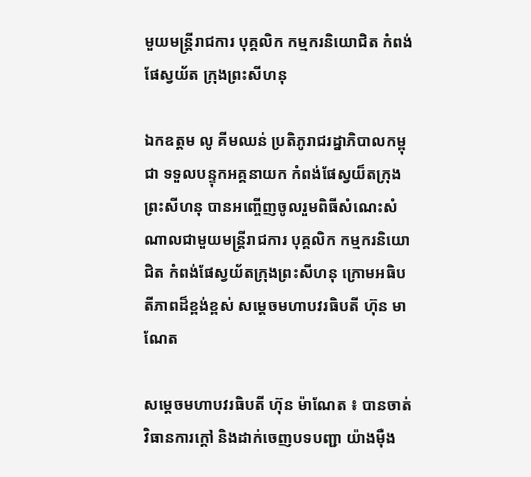មួយមន្រ្តីរាជការ បុគ្គលិក កម្មករនិយោជិត កំពង់ផែស្វយ័ត ក្រុងព្រះសីហនុ

ឯកឧត្តម លូ គីមឈន់ ប្រតិភូរាជរដ្នាភិបាលកម្ពុជា ទទួលបន្ទុកអគ្គនាយក កំពង់ផែស្វយ៏តក្រុងព្រះសីហនុ បានអញ្ចើញចូលរួមពិធីសំណេះសំណាលជាមួយមន្រ្តីរាជការ បុគ្គលិក កម្មករនិយោជិត កំពង់ផែស្វយ័តក្រុងព្រះសីហនុ ក្រោមអធិបតីភាពដ៏ខ្ពង់ខ្ពស់ សម្តេចមហាបវរធិបតី ហ៊ុន មាណែត

សម្ដេចមហាបវរធិបតី ហ៊ុន ម៉ាណែត ៖ បានចាត់វិធានការក្តៅ និងដាក់ចេញបទបញ្ជា យ៉ាងម៉ឺង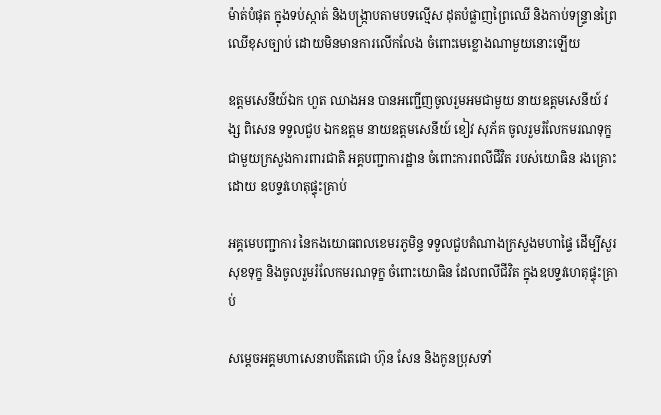ម៉ាត់បំផុត ក្នុងទប់ស្កាត់ និងបង្រ្កាបតាមបទល្មើស ដុតបំផ្លាញព្រៃឈើ និងកាប់ទន្ទ្រានព្រៃឈើខុសច្បាប់ ដោយមិនមានការលើកលែង ចំពោះមេខ្លោងណាមួយនោះឡើយ

ឧត្តមសេនីយ៍ឯក ហួត ឈាងអន បានអញ្ជើញចូលរួមអមជាមួយ នាយឧត្តមសេនីយ៍ វង្ស ពិសេន ទទួលជួប ឯកឧត្ដម នាយឧត្ដមសេនីយ៍ ខៀវ សុភ័គ ចូលរួមរំលែកមរណទុក្ខ ជាមួយក្រសួងការពារជាតិ អគ្គបញ្ជាការដ្ឋាន ចំពោះការពលីជីវិត របស់យោធិន រងគ្រោះដោយ ឧបទ្ទវហេតុផ្ទុះគ្រាប់

អគ្គមេបញ្ជាការ នៃកងយោធពលខេមរភូមិន្ទ ទទួលជួបតំណាងក្រសួងមហាផ្ទៃ ដើម្បីសួរសុខទុក្ខ និងចូលរួមរំលែកមរណទុក្ខ ចំពោះយោធិន ដែលពលីជីវិត ក្នុងឧបទ្ទវហេតុផ្ទុះគ្រាប់

សម្ដេចអគ្គមហាសេនាបតីតេជោ ហ៊ុន សែន និងកូនប្រុសទាំ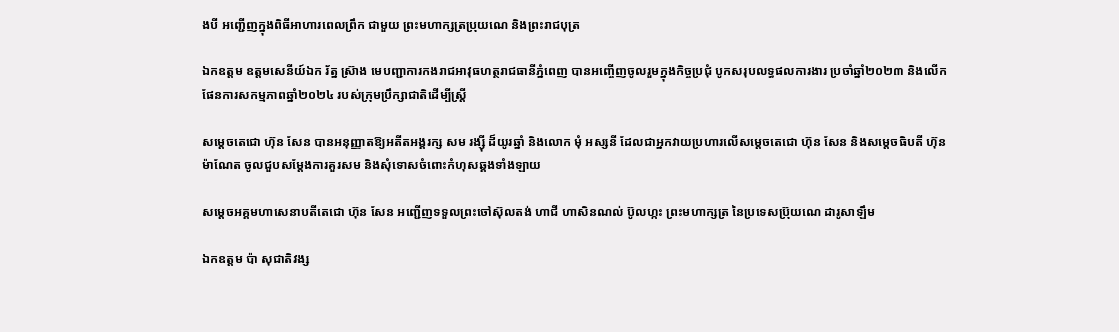ងបី អញ្ជើញក្នុងពិធីអាហារពេលព្រឹក ជាមួយ ព្រះមហាក្សត្រប្រុយណេ និងព្រះរាជបុត្រ

ឯកឧត្តម ឧត្តមសេនីយ៍ឯក រ័ត្ន ស្រ៊ាង មេបញ្ជាការកងរាជអាវុធហត្ថរាជធានីភ្នំពេញ បានអញ្ចើញចូលរួមក្នុងកិច្ចប្រជុំ បូកសរុបលទ្ធផលការងារ ប្រចាំឆ្នាំ២០២៣ និងលើកផែនការសកម្មភាពឆ្នាំ២០២៤ របស់ក្រុមប្រឹក្សាជាតិដើម្បីស្ត្រី

សម្តេចតេជោ ហ៊ុន សែន បានអនុញ្ញាតឱ្យអតីតអង្គរក្ស សម រង្ស៊ី ដ៏យូរឆ្នាំ និងលោក មុំ អស្សនី ដែលជាអ្នកវាយប្រហារលើសម្តេចតេជោ ហ៊ុន សែន និងសម្តេចធិបតី ហ៊ុន ម៉ាណែត ចូលជួបសម្តែងការគួរសម និងសុំទោសចំពោះកំហុសឆ្គងទាំងឡាយ

សម្ដេចអគ្គមហាសេនាបតីតេជោ ហ៊ុន សែន អញ្ជើញទទួលព្រះចៅស៊ុលតង់ ហាជី ហាសិនណល់ ប៊ូលហ្កះ ព្រះមហាក្សត្រ នៃប្រទេសប្រ៊ុយណេ ដារូសាឡឹម

ឯកឧត្តម ប៉ា សុជាតិវង្ស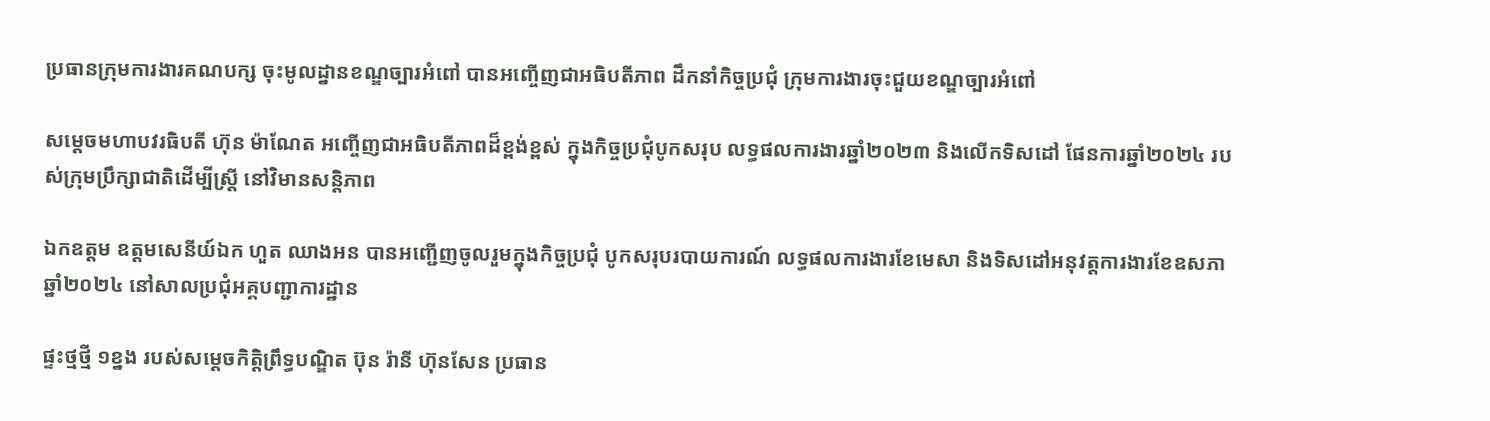ប្រធានក្រុមការងារគណបក្ស ចុះមូលដ្នានខណ្ឌច្បារអំពៅ បានអញ្ចើញជាអធិបតីភាព ដឹកនាំកិច្ចប្រជុំ ក្រុមការងារចុះជួយខណ្ឌច្បារអំពៅ

សម្ដេចមហាបវរធិបតី ហ៊ុន ម៉ាណែត អញ្ចើញជាអធិបតីភាពដ៏ខ្ពង់ខ្ពស់ ក្នុងកិច្ចប្រជុំបូកសរុប លទ្ធផលការងារឆ្នាំ២០២៣ និងលើកទិសដៅ ផែនការឆ្នាំ២០២៤ របស់ក្រុមប្រឹក្សាជាតិដើម្បីស្ត្រី នៅវិមានសន្តិភាព

ឯកឧត្តម ឧត្តមសេនីយ៍ឯក ហួត ឈាងអន បានអញ្ជើញចូលរួមក្នុងកិច្ចប្រជុំ បូកសរុបរបាយការណ៍ លទ្ធផលការងារខែមេសា និងទិសដៅអនុវត្តការងារខែឧសភា ឆ្នាំ២០២៤ នៅសាលប្រជុំអគ្គបញ្ជាការដ្ឋាន

ផ្ទះថ្មថ្មី ១ខ្នង របស់សម្តេចកិត្តិព្រឹទ្ធបណ្ឌិត ប៊ុន រ៉ានី ហ៊ុនសែន ប្រធាន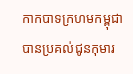កាកបាទក្រហមកម្ពុជា បានប្រគល់ជូនកុមារ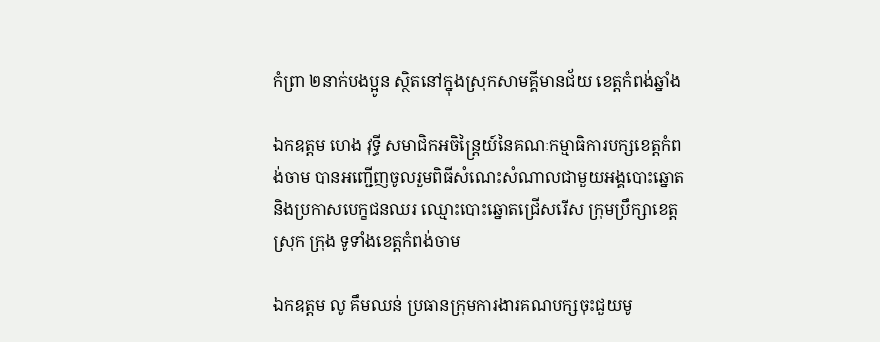កំព្រា ២នាក់បងប្អូន ស្ថិតនៅក្នុងស្រុកសាមគ្គីមានជ័យ ខេត្តកំពង់ឆ្នាំង

ឯកឧត្តម ហេង វុទ្ធី សមាជិកអចិន្ត្រៃយ៍នៃគណៈកម្មាធិការបក្សខេត្តកំពង់ចាម បានអញ្ជើញចូលរួមពិធីសំណេះសំណាលជាមួយអង្គបោះឆ្នោត និងប្រកាសបេក្ខជនឈរ ឈ្មោះបោះឆ្នោតជ្រើសរើស ក្រុមប្រឹក្សាខេត្ត ស្រុក ក្រុង ទូទាំងខេត្តកំពង់ចាម

ឯកឧត្តម លូ គឹមឈន់ ប្រធានក្រុមការងារគណបក្សចុះជួយមូ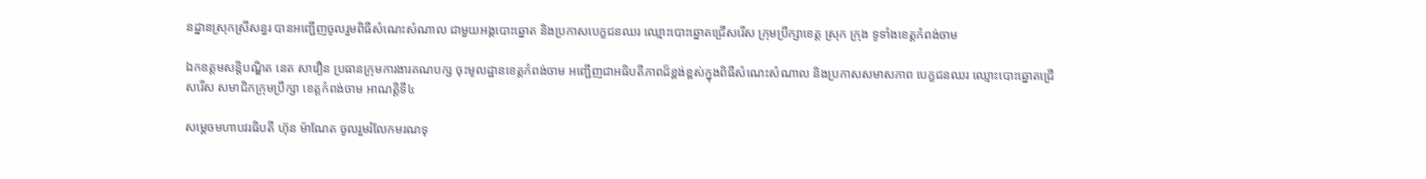នដ្នានស្រុកស្រីសន្ធរ បានអញ្ជើញចូលរួមពិធីសំណេះសំណាល ជាមួយអង្គបោះឆ្នោត និងប្រកាសបេក្ខជនឈរ ឈ្មោះបោះឆ្នោតជ្រើសរើស ក្រុមប្រឹក្សាខេត្ត ស្រុក ក្រុង ទូទាំងខេត្តកំពង់ចាម

ឯកឧត្តមសន្តិបណ្ឌិត នេត សាវឿន ប្រធានក្រុមការងារគណបក្ស ចុះមូលដ្ឋានខេត្តកំពង់ចាម អញ្ជើញជាអធិបតីភាពដ៏ខ្ពង់ខ្ពស់ក្នុងពិធីសំណេះសំណាល និងប្រកាសសមាសភាព បេក្ខជនឈរ ឈ្មោះបោះឆ្នោតជ្រើសរើស សមាជិកក្រុមប្រឹក្សា ខេត្តកំពង់ចាម អាណត្តិទី៤

សម្តេចមហាបវរធិបតី ហ៊ុន ម៉ាណែត ចូលរួមរំលែកមរណទុ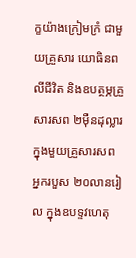ក្ខយ៉ាងក្រៀមក្រំ ជាមួយគ្រួសារ យោធិនពលីជីវិត និងឧបត្ថម្ភគ្រួសារសព ២ម៉ឺនដុល្លារ ក្នុងមួយគ្រួសារសព អ្នករបួស ២០លានរៀល ក្នុងឧបទ្ទវហេតុ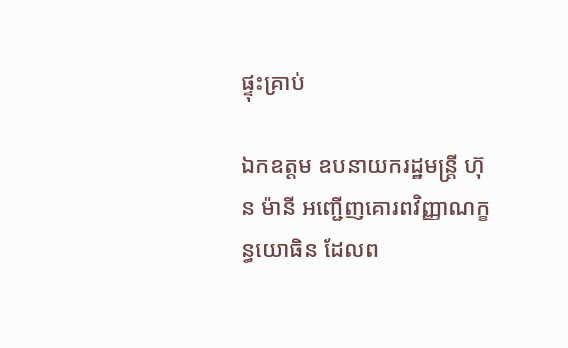ផ្ទុះគ្រាប់

ឯកឧត្តម ឧបនាយករដ្ឋមន្ត្រី ហ៊ុន ម៉ានី អញ្ជើញគោរពវិញ្ញាណក្ខន្ធយោធិន ដែលព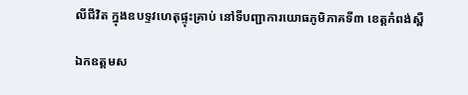លីជីវិត ក្នុងឧបទ្ទវហេតុផ្ទុះគ្រាប់ នៅទីបញ្ជាការយោធភូមិភាគទី៣ ខេត្តកំពង់ស្ពឺ

ឯកឧត្ដមស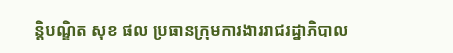ន្តិបណ្ឌិត សុខ ផល ប្រធានក្រុមការងាររាជរដ្នាភិបាល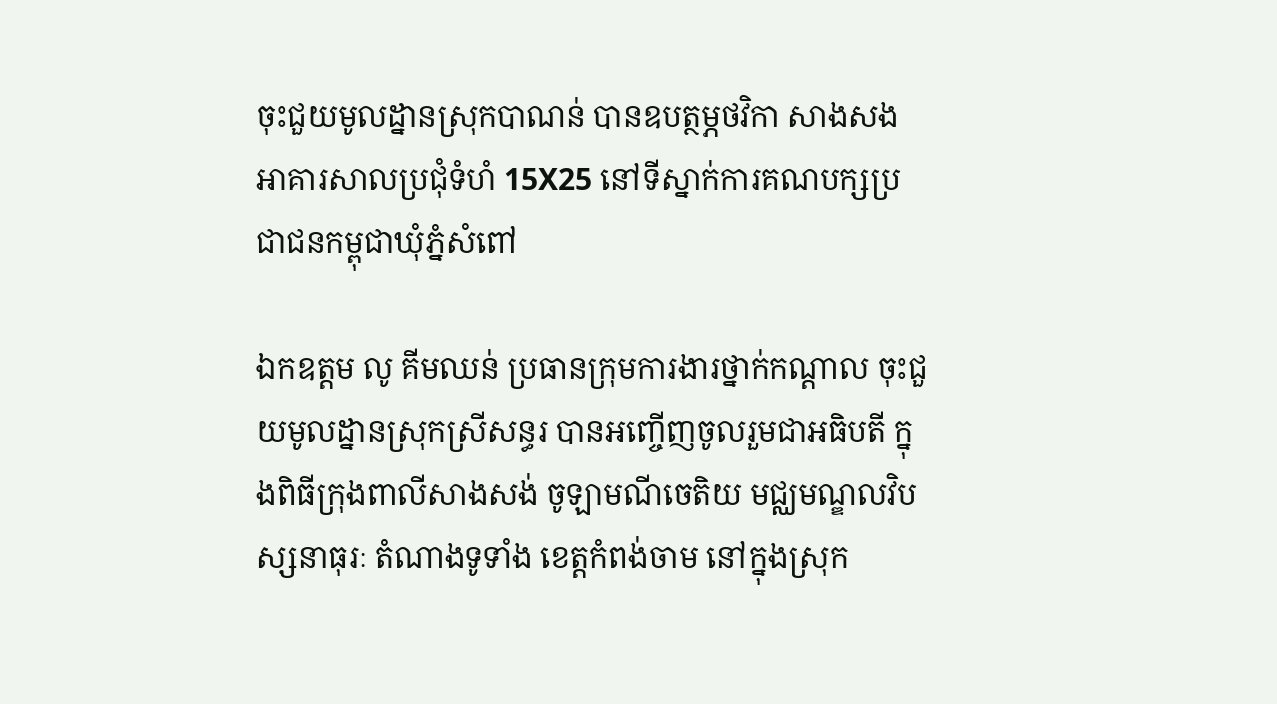ចុះជួយមូលដ្នានស្រុកបាណន់ បានឧបត្ថម្ភថវិកា សាងសងអាគារសាលប្រជុំទំហំ 15X25 នៅទីស្នាក់ការគណបក្សប្រជាជនកម្ពុជាឃុំភ្នំសំពៅ

ឯកឧត្តម លូ គីមឈន់ ប្រធានក្រុមការងារថ្នាក់កណ្ដាល ចុះជួយមូលដ្នានស្រុកស្រីសន្ធរ បានអញ្ចើញចូលរួមជាអធិបតី ក្នុងពិធីក្រុងពាលីសាងសង់ ចូឡាមណីចេតិយ មជ្ឈមណ្ឌលវិបស្សនាធុរៈ តំណាងទូទាំង ខេត្តកំពង់ចាម នៅក្នុងស្រុក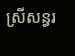ស្រីសន្ធរ